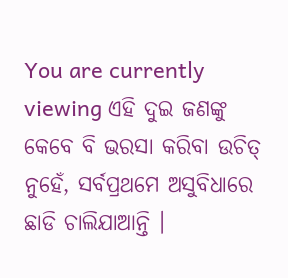You are currently viewing ଏହି ଦୁଇ ଜଣଙ୍କୁ କେବେ ବି ଭରସା କରିବା ଉଚିତ୍ ନୁହେଁ, ସର୍ବପ୍ରଥମେ ଅସୁବିଧାରେ ଛାଡି ଚାଲିଯାଆନ୍ତି ।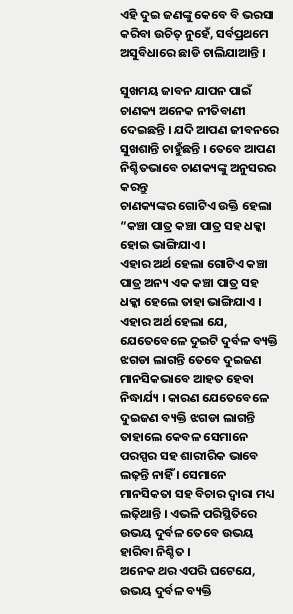ଏହି ଦୁଇ ଜଣଙ୍କୁ କେବେ ବି ଭରସା କରିବା ଉଚିତ୍ ନୁହେଁ, ସର୍ବପ୍ରଥମେ ଅସୁବିଧାରେ ଛାଡି ଚାଲିଯାଆନ୍ତି ।

ସୁଖମୟ ଜାବନ ଯାପନ ପାଇଁ ଚାଣକ୍ୟ ଅନେକ ନୀତିବାଣୀ ଦେଇଛନ୍ତି । ଯଦି ଆପଣ ଜୀବନରେ ସୁଖଶାନ୍ତି ଚାହୁଁଛନ୍ତି । ତେବେ ଆପଣ ନିଶ୍ଚିତଭାବେ ଚାଣକ୍ୟଙ୍କୁ ଅନୁସରର କରନ୍ତୁ
ଚାଣକ୍ୟଙ୍କର ଗୋଟିଏ ଉକ୍ତି ହେଲା “କଞ୍ଚା ପାତ୍ର କଞ୍ଚା ପାତ୍ର ସହ ଧକ୍କା ହୋଇ ଭାଙ୍ଗିଯାଏ ।
ଏହାର ଅର୍ଥ ହେଲା ଗୋଟିଏ କଞ୍ଚା ପାତ୍ର ଅନ୍ୟ ଏକ କଞ୍ଚା ପାତ୍ର ସହ ଧକ୍କା ହେଲେ ତାହା ଭାଙ୍ଗିଯାଏ । ଏହାର ଅର୍ଥ ହେଲା ଯେ, ଯେତେବେଳେ ଦୁଇଟି ଦୁର୍ବଳ ବ୍ୟକ୍ତି ଝଗଡା ଲାଗନ୍ତି ତେବେ ଦୁଇଜଣ ମାନସିକଭାବେ ଆହତ ହେବା ନିଦ୍ଧାର୍ଯ୍ୟ । କାରଣ ଯେତେବେଳେ ଦୁଇଜଣ ବ୍ୟକ୍ତି ଝଗଡା ଲାଗନ୍ତି ତାହାଲେ କେବଳ ସେମାନେ ପରସ୍ପର ସହ ଶାରୀରିକ ଭାବେ ଲଢ଼ନ୍ତି ନାହିଁ । ସେମାନେ ମାନସିକତା ସହ ବିଚାର ଦ୍ୱାରା ମଧ୍ୟ ଲଢ଼ିଥାନ୍ତି । ଏଭଳି ପରିସ୍ଥିତିରେ ଉଭୟ ଦୁର୍ବଳ ତେବେ ଉଭୟ ହାରିବା ନିଶ୍ଚିତ ।
ଅନେକ ଥର ଏପରି ଘଟେଯେ, ଉଭୟ ଦୁର୍ବଳ ବ୍ୟକ୍ତି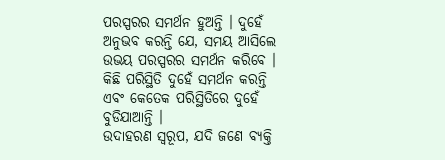ପରସ୍ପରର ସମର୍ଥନ ହୁଅନ୍ତି । ଦୁହେଁ ଅନୁଭବ କରନ୍ତି ଯେ, ସମୟ ଆସିଲେ ଉଭୟ ପରସ୍ପରର ସମର୍ଥନ କରିବେ । କିଛି ପରିସ୍ଥିତି ଦୁହେଁ ସମର୍ଥନ କରନ୍ତି ଏବଂ କେତେକ ପରିସ୍ଥିତିରେ ଦୁହେଁ ବୁଡିଯାଆନ୍ତି ।
ଉଦାହରଣ ସ୍ୱରୂପ, ଯଦି ଜଣେ ବ୍ୟକ୍ତି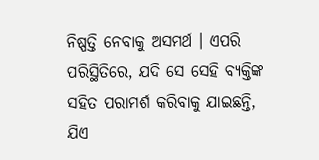ନିଷ୍ପତ୍ତି ନେବାକୁ ଅସମର୍ଥ । ଏପରି ପରିସ୍ଥିତିରେ, ଯଦି ସେ ସେହି ବ୍ୟକ୍ତିଙ୍କ ସହିତ ପରାମର୍ଶ କରିବାକୁ ଯାଇଛନ୍ତି, ଯିଏ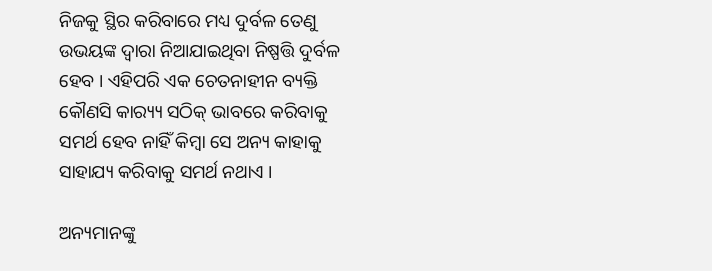ନିଜକୁ ସ୍ଥିର କରିବାରେ ମଧ୍ୟ ଦୁର୍ବଳ ତେଣୁ ଉଭୟଙ୍କ ଦ୍ୱାରା ନିଆଯାଇଥିବା ନିଷ୍ପତ୍ତି ଦୁର୍ବଳ ହେବ । ଏହିପରି ଏକ ଚେତନାହୀନ ବ୍ୟକ୍ତି କୌଣସି କାର‌୍ୟ୍ୟ ସଠିକ୍ ଭାବରେ କରିବାକୁ ସମର୍ଥ ହେବ ନାହିଁ କିମ୍ବା ସେ ଅନ୍ୟ କାହାକୁ ସାହାଯ୍ୟ କରିବାକୁ ସମର୍ଥ ନଥାଏ ।

ଅନ୍ୟମାନଙ୍କୁ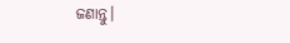ଜଣାନ୍ତୁ।